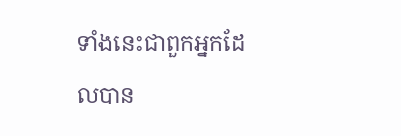ទាំងនេះជាពួកអ្នកដែលបាន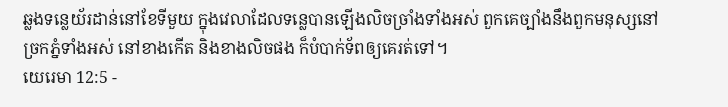ឆ្លងទន្លេយ័រដាន់នៅខែទីមួយ ក្នុងវេលាដែលទន្លេបានឡើងលិចច្រាំងទាំងអស់ ពួកគេច្បាំងនឹងពួកមនុស្សនៅច្រកភ្នំទាំងអស់ នៅខាងកើត និងខាងលិចផង ក៏បំបាក់ទ័ពឲ្យគេរត់ទៅ។
យេរេមា 12:5 -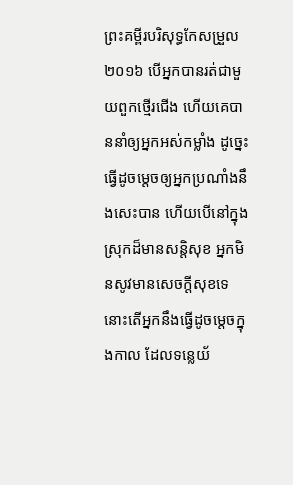ព្រះគម្ពីរបរិសុទ្ធកែសម្រួល ២០១៦ បើអ្នកបានរត់ជាមួយពួកថ្មើរជើង ហើយគេបាននាំឲ្យអ្នកអស់កម្លាំង ដូច្នេះ ធ្វើដូចម្តេចឲ្យអ្នកប្រណាំងនឹងសេះបាន ហើយបើនៅក្នុងស្រុកដ៏មានសន្តិសុខ អ្នកមិនសូវមានសេចក្ដីសុខទេ នោះតើអ្នកនឹងធ្វើដូចម្តេចក្នុងកាល ដែលទន្លេយ័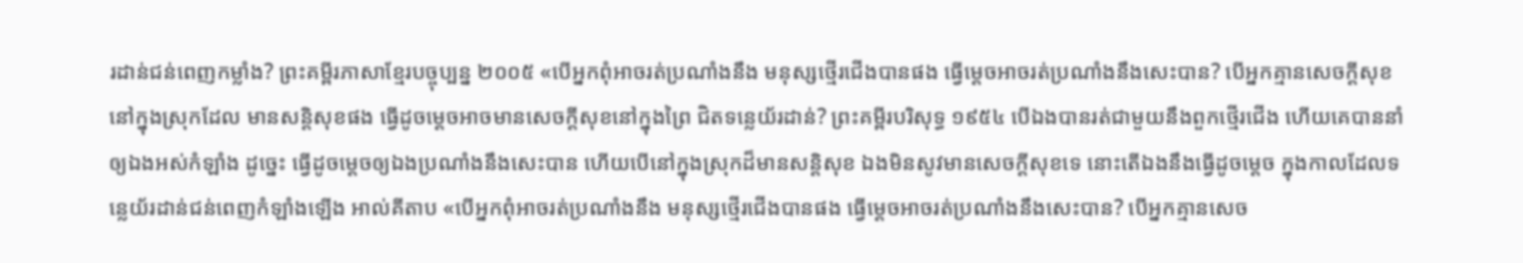រដាន់ជន់ពេញកម្លាំង? ព្រះគម្ពីរភាសាខ្មែរបច្ចុប្បន្ន ២០០៥ «បើអ្នកពុំអាចរត់ប្រណាំងនឹង មនុស្សថ្មើរជើងបានផង ធ្វើម្ដេចអាចរត់ប្រណាំងនឹងសេះបាន? បើអ្នកគ្មានសេចក្ដីសុខនៅក្នុងស្រុកដែល មានសន្តិសុខផង ធ្វើដូចម្ដេចអាចមានសេចក្ដីសុខនៅក្នុងព្រៃ ជិតទន្លេយ័រដាន់? ព្រះគម្ពីរបរិសុទ្ធ ១៩៥៤ បើឯងបានរត់ជាមួយនឹងពួកថ្មើរជើង ហើយគេបាននាំឲ្យឯងអស់កំឡាំង ដូច្នេះ ធ្វើដូចម្តេចឲ្យឯងប្រណាំងនឹងសេះបាន ហើយបើនៅក្នុងស្រុកដ៏មានសន្តិសុខ ឯងមិនសូវមានសេចក្ដីសុខទេ នោះតើឯងនឹងធ្វើដូចម្តេច ក្នុងកាលដែលទន្លេយ័រដាន់ជន់ពេញកំឡាំងឡើង អាល់គីតាប «បើអ្នកពុំអាចរត់ប្រណាំងនឹង មនុស្សថ្មើរជើងបានផង ធ្វើម្ដេចអាចរត់ប្រណាំងនឹងសេះបាន? បើអ្នកគ្មានសេច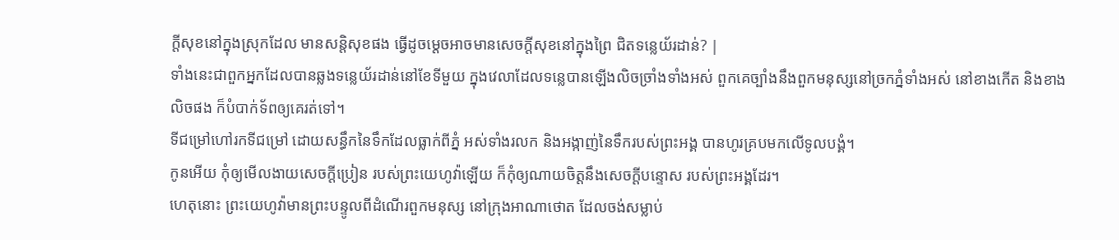ក្ដីសុខនៅក្នុងស្រុកដែល មានសន្តិសុខផង ធ្វើដូចម្ដេចអាចមានសេចក្ដីសុខនៅក្នុងព្រៃ ជិតទន្លេយ័រដាន់? |
ទាំងនេះជាពួកអ្នកដែលបានឆ្លងទន្លេយ័រដាន់នៅខែទីមួយ ក្នុងវេលាដែលទន្លេបានឡើងលិចច្រាំងទាំងអស់ ពួកគេច្បាំងនឹងពួកមនុស្សនៅច្រកភ្នំទាំងអស់ នៅខាងកើត និងខាងលិចផង ក៏បំបាក់ទ័ពឲ្យគេរត់ទៅ។
ទីជម្រៅហៅរកទីជម្រៅ ដោយសន្ធឹកនៃទឹកដែលធ្លាក់ពីភ្នំ អស់ទាំងរលក និងអង្កាញ់នៃទឹករបស់ព្រះអង្គ បានហូរគ្របមកលើទូលបង្គំ។
កូនអើយ កុំឲ្យមើលងាយសេចក្ដីប្រៀន របស់ព្រះយេហូវ៉ាឡើយ ក៏កុំឲ្យណាយចិត្តនឹងសេចក្ដីបន្ទោស របស់ព្រះអង្គដែរ។
ហេតុនោះ ព្រះយេហូវ៉ាមានព្រះបន្ទូលពីដំណើរពួកមនុស្ស នៅក្រុងអាណាថោត ដែលចង់សម្លាប់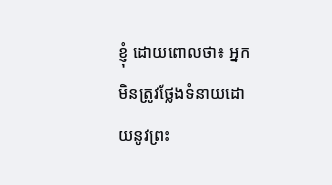ខ្ញុំ ដោយពោលថា៖ អ្នកមិនត្រូវថ្លែងទំនាយដោយនូវព្រះ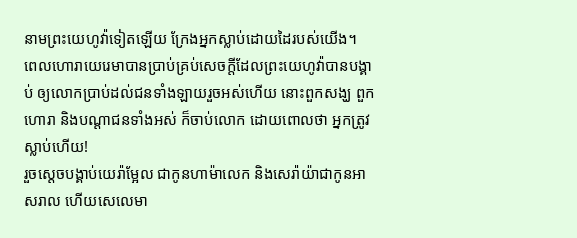នាមព្រះយេហូវ៉ាទៀតឡើយ ក្រែងអ្នកស្លាប់ដោយដៃរបស់យើង។
ពេលហោរាយេរេមាបានប្រាប់គ្រប់សេចក្ដីដែលព្រះយេហូវ៉ាបានបង្គាប់ ឲ្យលោកប្រាប់ដល់ជនទាំងឡាយរួចអស់ហើយ នោះពួកសង្ឃ ពួកហោរា និងបណ្ដាជនទាំងអស់ ក៏ចាប់លោក ដោយពោលថា អ្នកត្រូវស្លាប់ហើយ!
រួចស្ដេចបង្គាប់យេរ៉ាម្អែល ជាកូនហាម៉ាលេក និងសេរ៉ាយ៉ាជាកូនអាសរាល ហើយសេលេមា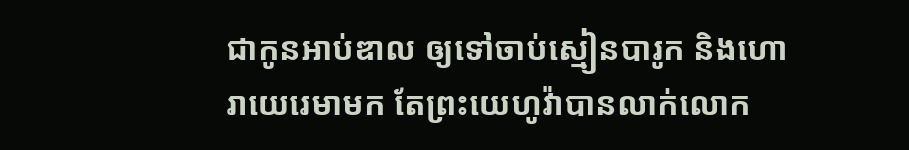ជាកូនអាប់ឌាល ឲ្យទៅចាប់ស្មៀនបារូក និងហោរាយេរេមាមក តែព្រះយេហូវ៉ាបានលាក់លោក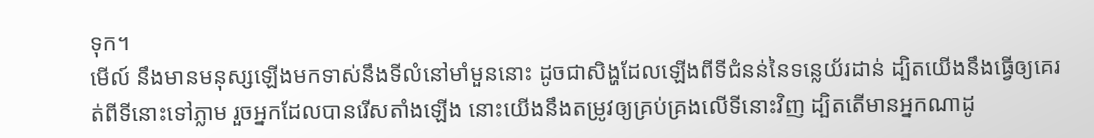ទុក។
មើល៍ នឹងមានមនុស្សឡើងមកទាស់នឹងទីលំនៅមាំមួននោះ ដូចជាសិង្ហដែលឡើងពីទីជំនន់នៃទន្លេយ័រដាន់ ដ្បិតយើងនឹងធ្វើឲ្យគេរត់ពីទីនោះទៅភ្លាម រួចអ្នកដែលបានរើសតាំងឡើង នោះយើងនឹងតម្រូវឲ្យគ្រប់គ្រងលើទីនោះវិញ ដ្បិតតើមានអ្នកណាដូ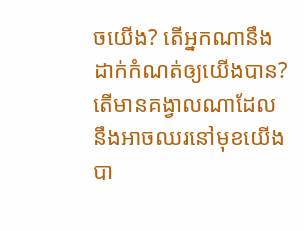ចយើង? តើអ្នកណានឹងដាក់កំណត់ឲ្យយើងបាន? តើមានគង្វាលណាដែលនឹងអាចឈរនៅមុខយើងបា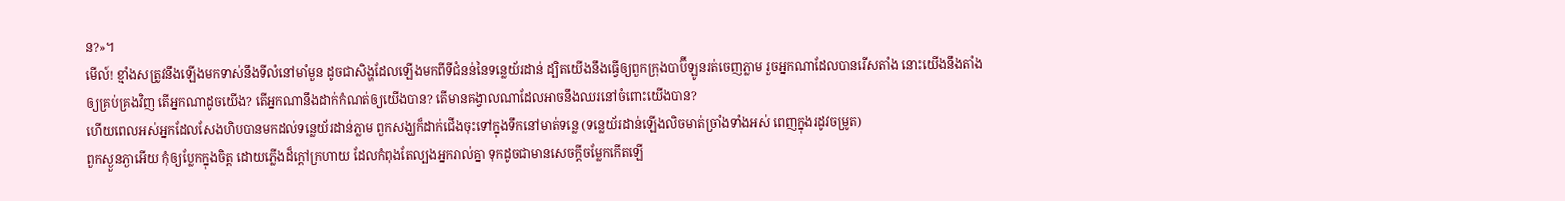ន?»។
មើល៍! ខ្មាំងសត្រូវនឹងឡើងមកទាស់នឹងទីលំនៅមាំមួន ដូចជាសិង្ហដែលឡើងមកពីទីជំនន់នៃទន្លេយ័រដាន់ ដ្បិតយើងនឹងធ្វើឲ្យពួកក្រុងបាប៊ីឡូនរត់ចេញភ្លាម រួចអ្នកណាដែលបានរើសតាំង នោះយើងនឹងតាំងឲ្យគ្រប់គ្រងវិញ តើអ្នកណាដូចយើង? តើអ្នកណានឹងដាក់កំណត់ឲ្យយើងបាន? តើមានគង្វាលណាដែលអាចនឹងឈរនៅចំពោះយើងបាន?
ហើយពេលអស់អ្នកដែលសែងហិបបានមកដល់ទន្លេយ័រដាន់ភ្លាម ពួកសង្ឃក៏ដាក់ជើងចុះទៅក្នុងទឹកនៅមាត់ទន្លេ (ទន្លេយ័រដាន់ឡើងលិចមាត់ច្រាំងទាំងអស់ ពេញក្នុងរដូវចម្រូត)
ពួកស្ងួនភ្ងាអើយ កុំឲ្យប្លែកក្នុងចិត្ត ដោយភ្លើងដ៏ក្តៅក្រហាយ ដែលកំពុងតែល្បងអ្នករាល់គ្នា ទុកដូចជាមានសេចក្តីចម្លែកកើតឡើ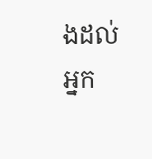ងដល់អ្នក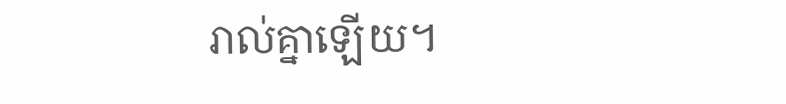រាល់គ្នាឡើយ។